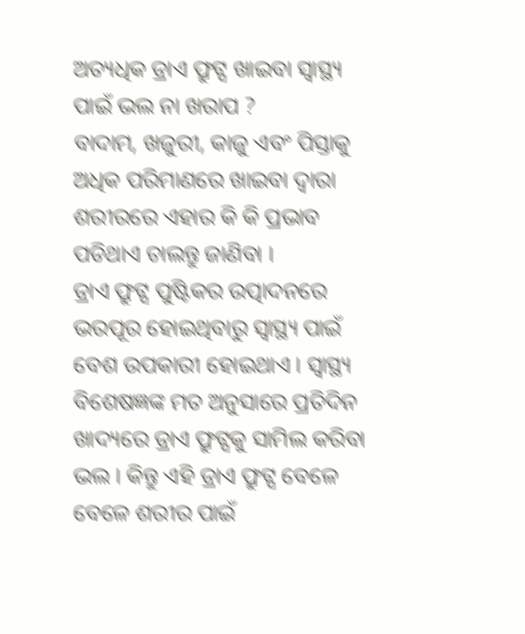ଅତ୍ୟଧିକ ଡ୍ରାଏ ଫ୍ରୁଟ୍ସ ଖାଇବା ସ୍ୱାସ୍ଥ୍ୟ ପାଇଁ ଭଲ ନା ଖରାପ ?
ବାଦାମ, ଖଜୁରୀ, କାଜୁ ଏବଂ ପିସ୍ତାକୁ ଅଧିକ ପରିମାଣରେ ଖାଇବା ଦ୍ୱାରା ଶରୀରରେ ଏହାର କି କି ପ୍ରଭାବ ପଡିଥାଏ ଚାଲନ୍ତୁ ଜାଣିବା ।
ଡ୍ରାଏ ଫ୍ରୁଟ୍ସ ପୁଷ୍ଟିକର ଉତ୍ପାଦନରେ ଭରପୂର ହୋଇଥିବାରୁ ସ୍ୱାସ୍ଥ୍ୟ ପାଇଁ ବେଶ ଉପକାରୀ ହୋଇଥାଏ । ସ୍ୱାସ୍ଥ୍ୟ ବିଶେଷଜ୍ଞଙ୍କ ମତ ଅନୁସାରେ ପ୍ରତିଦିନ ଖାଦ୍ୟରେ ଡ୍ରାଏ ଫ୍ରୁଟ୍ସକୁ ସାମିଲ କରିବା ଭଲ । କିନ୍ତୁ ଏହି ଡ୍ରାଏ ଫ୍ରୁଟ୍ସ ବେଳେ ବେଳେ ଶରୀର ପାଇଁ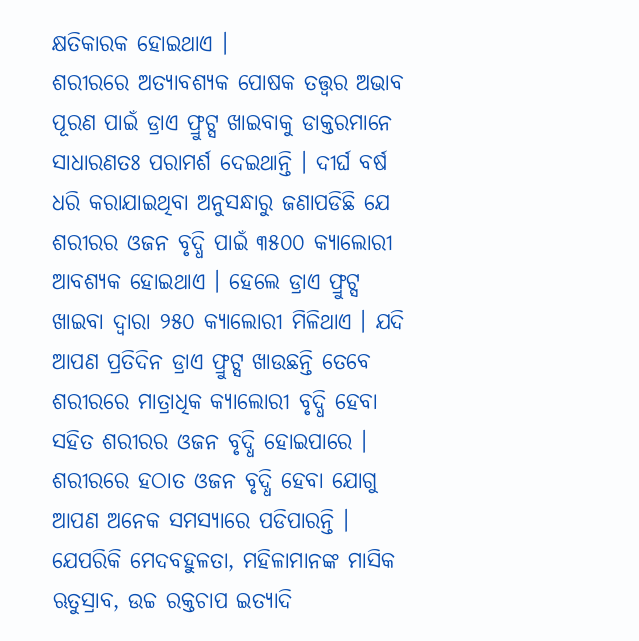କ୍ଷତିକାରକ ହୋଇଥାଏ ।
ଶରୀରରେ ଅତ୍ୟାବଶ୍ୟକ ପୋଷକ ତତ୍ତ୍ୱର ଅଭାବ ପୂରଣ ପାଇଁ ଡ୍ରାଏ ଫ୍ରୁଟ୍ସ ଖାଇବାକୁ ଡାକ୍ତରମାନେ ସାଧାରଣତଃ ପରାମର୍ଶ ଦେଇଥାନ୍ତି । ଦୀର୍ଘ ବର୍ଷ ଧରି କରାଯାଇଥିବା ଅନୁସନ୍ଧାରୁ ଜଣାପଡିଛି ଯେ ଶରୀରର ଓଜନ ବୃଦ୍ଧି ପାଇଁ ୩୫୦୦ କ୍ୟାଲୋରୀ ଆବଶ୍ୟକ ହୋଇଥାଏ । ହେଲେ ଡ୍ରାଏ ଫ୍ରୁଟ୍ସ ଖାଇବା ଦ୍ୱାରା ୨୫୦ କ୍ୟାଲୋରୀ ମିଳିଥାଏ । ଯଦି ଆପଣ ପ୍ରତିଦିନ ଡ୍ରାଏ ଫ୍ରୁଟ୍ସ ଖାଉଛନ୍ତି ତେବେ ଶରୀରରେ ମାତ୍ରାଧିକ କ୍ୟାଲୋରୀ ବୃଦ୍ଧି ହେବା ସହିତ ଶରୀରର ଓଜନ ବୃଦ୍ଧି ହୋଇପାରେ । ଶରୀରରେ ହଠାତ ଓଜନ ବୃଦ୍ଧି ହେବା ଯୋଗୁ ଆପଣ ଅନେକ ସମସ୍ୟାରେ ପଡିପାରନ୍ତି । ଯେପରିକି ମେଦବହୁଳତା, ମହିଳାମାନଙ୍କ ମାସିକ ଋତୁସ୍ରାବ, ଉଚ୍ଚ ରକ୍ତଚାପ ଇତ୍ୟାଦି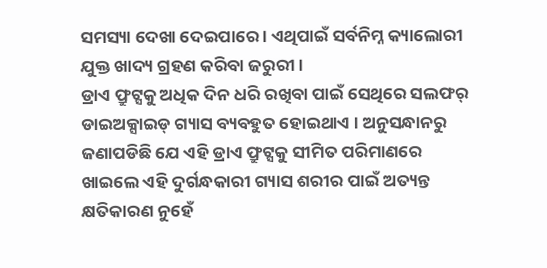ସମସ୍ୟା ଦେଖା ଦେଇପାରେ । ଏଥିପାଇଁ ସର୍ବନିମ୍ନ କ୍ୟାଲୋରୀ ଯୁକ୍ତ ଖାଦ୍ୟ ଗ୍ରହଣ କରିବା ଜରୁରୀ ।
ଡ୍ରାଏ ଫ୍ରୁଟ୍ସକୁ ଅଧିକ ଦିନ ଧରି ରଖିବା ପାଇଁ ସେଥିରେ ସଲଫର୍ ଡାଇଅକ୍ସାଇଡ୍ ଗ୍ୟାସ ବ୍ୟବହୁତ ହୋଇଥାଏ । ଅନୁସନ୍ଧାନରୁ ଜଣାପଡିଛି ଯେ ଏହି ଡ୍ରାଏ ଫ୍ରୁଟ୍ସକୁ ସୀମିତ ପରିମାଣରେ ଖାଇଲେ ଏହି ଦୁର୍ଗନ୍ଧକାରୀ ଗ୍ୟାସ ଶରୀର ପାଇଁ ଅତ୍ୟନ୍ତ କ୍ଷତିକାରଣ ନୁହେଁ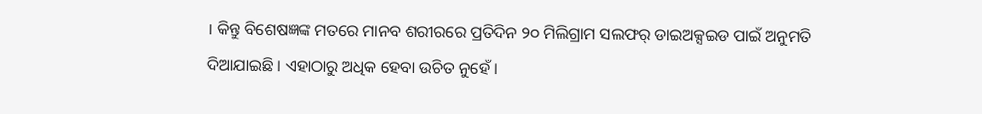। କିନ୍ତୁ ବିଶେଷଜ୍ଞଙ୍କ ମତରେ ମାନବ ଶରୀରରେ ପ୍ରତିଦିନ ୨୦ ମିଲିଗ୍ରାମ ସଲଫର୍ ଡାଇଅକ୍ସଇଡ ପାଇଁ ଅନୁମତି ଦିଆଯାଇଛି । ଏହାଠାରୁ ଅଧିକ ହେବା ଉଚିତ ନୁହେଁ ।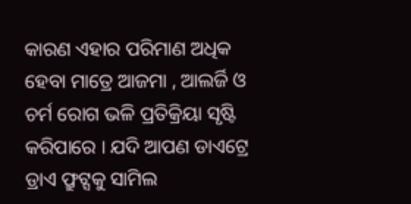କାରଣ ଏହାର ପରିମାଣ ଅଧିକ ହେବା ମାତ୍ରେ ଆଜମା , ଆଲର୍ଜି ଓ ଚର୍ମ ରୋଗ ଭଳି ପ୍ରତିକ୍ରିୟା ସୃଷ୍ଟି କରିପାରେ । ଯଦି ଆପଣ ଡାଏଟ୍ରେ ଡ୍ରାଏ ଫ୍ରୁଟ୍ସକୁ ସାମିଲ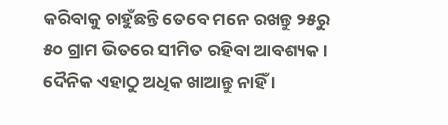କରିବାକୁ ଚାହୁଁଛନ୍ତି ତେବେ ମନେ ରଖନ୍ତୁ ୨୫ରୁ ୫୦ ଗ୍ରାମ ଭିତରେ ସୀମିତ ରହିବା ଆବଶ୍ୟକ । ଦୈନିକ ଏହାଠୁ ଅଧିକ ଖାଆନ୍ତୁ ନାହିଁ ।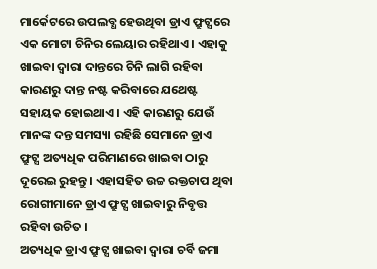ମାର୍କେଟରେ ଉପଲବ୍ଧ ହେଉଥିବା ଡ୍ରାଏ ଫ୍ରୁଟ୍ସରେ ଏକ ମୋଟା ଚିନିର ଲେୟାର ରହିଥାଏ । ଏହାକୁ ଖାଇବା ଦ୍ୱାରା ଦାନ୍ତରେ ଚିନି ଲାଗି ରହିବା କାରଣରୁ ଦାନ୍ତ ନଷ୍ଟ କରିବାରେ ଯଥେଷ୍ଟ ସହାୟକ ହୋଇଥାଏ । ଏହି କାରଣରୁ ଯେଉଁ ମାନଙ୍କ ଦନ୍ତ ସମସ୍ୟା ରହିଛି ସେମାନେ ଡ୍ରାଏ ଫ୍ରୁଟ୍ସ ଅତ୍ୟଧିକ ପରିମାଣରେ ଖାଇବା ଠାରୁ ଦୂରେଇ ରୁହନ୍ତୁ । ଏହାସହିତ ଉଚ୍ଚ ରକ୍ତଚାପ ଥିବା ରୋଗୀମାନେ ଡ୍ରାଏ ଫ୍ରୁଟ୍ସ ଖାଇବାରୁ ନିବୃତ୍ତ ରହିବା ଉଚିତ ।
ଅତ୍ୟଧିକ ଡ୍ରାଏ ଫ୍ରୁଟ୍ସ ଖାଇବା ଦ୍ୱାରା ଚର୍ବି ଜମା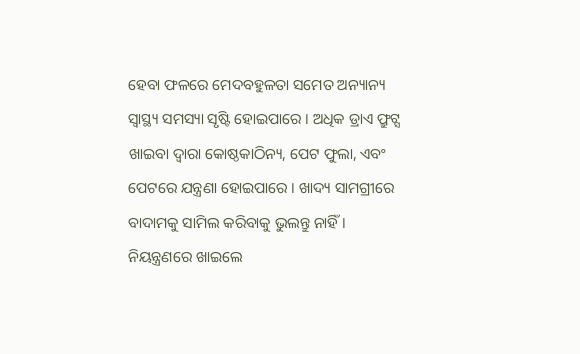ହେବା ଫଳରେ ମେଦବହୁଳତା ସମେତ ଅନ୍ୟାନ୍ୟ ସ୍ୱାସ୍ଥ୍ୟ ସମସ୍ୟା ସୃଷ୍ଟି ହୋଇପାରେ । ଅଧିକ ଡ୍ରାଏ ଫ୍ରୁଟ୍ସ ଖାଇବା ଦ୍ୱାରା କୋଷ୍ଠକାଠିନ୍ୟ, ପେଟ ଫୁଲା, ଏବଂ ପେଟରେ ଯନ୍ତ୍ରଣା ହୋଇପାରେ । ଖାଦ୍ୟ ସାମଗ୍ରୀରେ ବାଦାମକୁ ସାମିଲ କରିବାକୁ ଭୁଲନ୍ତୁ ନାହିଁ । ନିୟନ୍ତ୍ରଣରେ ଖାଇଲେ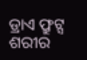ଡ୍ରାଏ ଫ୍ରୁଟ୍ସ ଶରୀର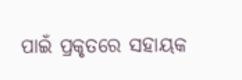ପାଇଁ ପ୍ରକୃତରେ ସହାୟକ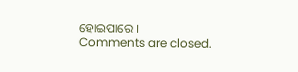ହୋଇପାରେ ।
Comments are closed.